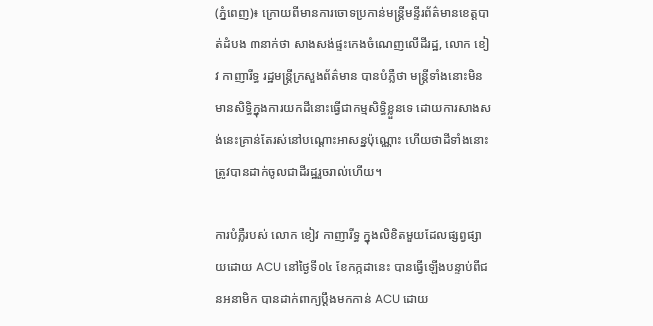(ភ្នំពេញ)៖ ក្រោយពីមានការចោទប្រកាន់មន្រ្តីមន្ទីរព័ត៌មានខេត្តបាត់ដំបង ៣នាក់ថា សាងសង់ផ្ទះកេងចំណេញលើដីរដ្ឋ, លោក ខៀវ កាញារីទ្ធ រដ្ឋមន្រ្តីក្រសួងព័ត៌មាន បានបំភ្លឺថា មន្រ្តីទាំងនោះមិនមានសិទ្ធិក្នុងការយកដីនោះធ្វើជាកម្មសិទ្ធិខ្លួនទេ ដោយការសាងសង់នេះគ្រាន់តែរស់នៅបណ្តោះអាសន្នប៉ុណ្ណោះ ហើយថាដីទាំងនោះ ត្រូវបានដាក់ចូលជាដីរដ្ឋរួចរាល់ហើយ។

ការបំភ្លឺរបស់ លោក ខៀវ កាញារីទ្ធ ក្នុងលិខិតមួយដែលផ្សព្វផ្សាយដោយ ACU នៅថ្ងៃទី០៤ ខែកក្កដានេះ បានធ្វើឡើងបន្ទាប់ពីជនអនាមិក បានដាក់ពាក្យប្តឹងមកកាន់ ACU ដោយ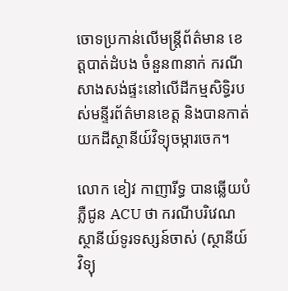ចោទប្រកាន់លើមន្រ្តីព័ត៌មាន ខេត្តបាត់ដំបង ចំនួន៣នាក់ ករណីសាងសង់ផ្ទះនៅលើដីកម្មសិទ្ធិរបស់មន្ទីរព័ត៌មានខេត្ត និងបានកាត់យកដីស្ថានីយ៍វិទ្យុចម្ការចេក។

លោក ខៀវ កាញារីទ្ធ បានឆ្លើយបំភ្លឺជូន ACU ថា ករណីបរិវេណស្ថានីយ៍ទូរទស្សន៍ចាស់ (ស្ថានីយ៍វិទ្យុ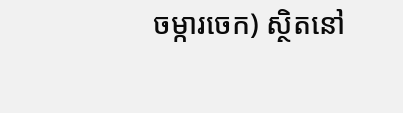ចម្ការចេក) ស្ថិតនៅ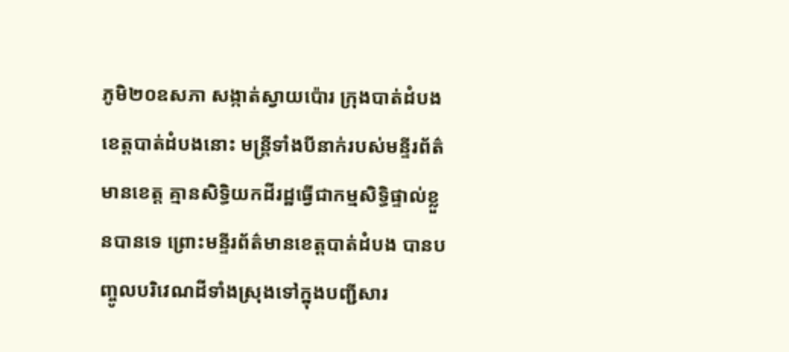ភូមិ២០ឧសភា សង្កាត់ស្វាយប៉ោរ ក្រុងបាត់ដំបង ខេត្តបាត់ដំបងនោះ មន្រ្តីទាំងបីនាក់របស់មន្ទីរព័ត៌មានខេត្ត គ្មានសិទ្ធិយកដីរដ្ឋធ្វើជាកម្មសិទ្ធិផ្ទាល់ខ្លួនបានទេ ព្រោះមន្ទីរព័ត៌មានខេត្តបាត់ដំបង បានបញ្ចូលបរិវេណដីទាំងស្រុងទៅក្នុងបញ្ជីសារ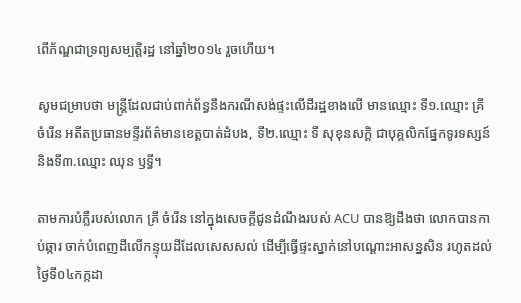ពើភ័ណ្ឌជាទ្រព្យសម្បត្តិរដ្ឋ នៅឆ្នាំ២០១៤ រួចហើយ។

សូមជម្រាបថា មន្រ្តីដែលជាប់ពាក់ព័ន្ធនឹងករណីសង់ផ្ទះលើដីរដ្ឋខាងលើ មានឈ្មោះ ទី១.ឈ្មោះ គ្រី ចំរើន អតីតប្រធានមន្ទីរព័ត៌មានខេត្តបាត់ដំបង, ទី២.ឈ្មោះ ទី សុខុនសក្តិ ជាបុគ្គលិកផ្នែកទូរទស្សន៍ និងទី៣.ឈ្មោះ ឈុន ឫទ្ធី។

តាមការបំភ្លឺរបស់លោក គ្រី ចំរើន នៅក្នុងសេចក្តីជូនដំណឹងរបស់ ACU បានឱ្យដឹងថា លោកបានកាប់ឆ្ការ ចាក់បំពេញដីលើកន្ទុយដីដែលសេសសល់ ដើម្បីធ្វើផ្ទះស្នាក់នៅបណ្ដោះអាសន្នសិន រហូតដល់ថ្ងៃទី០៤កក្កដា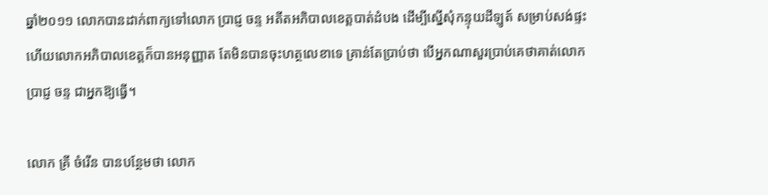ឆ្នាំ២០១១ លោកបានដាក់ពាក្យទៅលោក ប្រាជ្ញ ចន្ទ អតីតអភិបាលខេត្តបាត់ដំបង ដើម្បីស្នើសុំកន្ទុយដីឡូត៍ សម្រាប់សង់ផ្ទះ ហើយលោកអភិបាលខេត្តក៏បានអនុញ្ញាត តែមិនបានចុះហត្ថលេខាទេ គ្រាន់តែប្រាប់ថា បើអ្នកណាសួរប្រាប់គេថាគាត់លោក ប្រាជ្ញ ចន្ទ ជាអ្នកឱ្យធ្វើ។

លោក គ្រី ចំរើន បានបន្ថែមថា លោក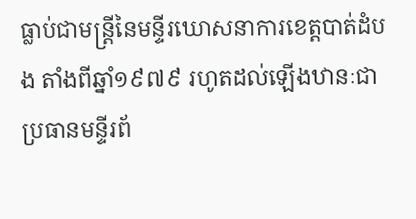ធ្លាប់ជាមន្រ្តីនៃមន្ទីរឃោសនាការខេត្តបាត់ដំបង តាំងពីឆ្នាំ១៩៧៩ រហូតដល់ឡើងឋានៈជាប្រធានមន្ទីរព័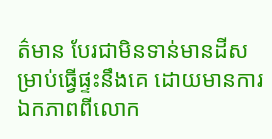ត៌មាន បែរជាមិនទាន់មានដីសម្រាប់ធ្វើផ្ទះនឹងគេ ដោយមានការឯកភាពពីលោក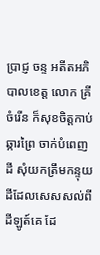ប្រាជ្ញ ចន្ទ អតីតអភិបាលខេត្ត លោក គ្រី ចំរើន ក៏សុខចិត្តកាប់ឆ្ការព្រៃ ចាក់បំពេញដី សុំយកត្រឹមកន្ទុយដីដែលសេសសល់ពីដីឡូត៍គេ ដែ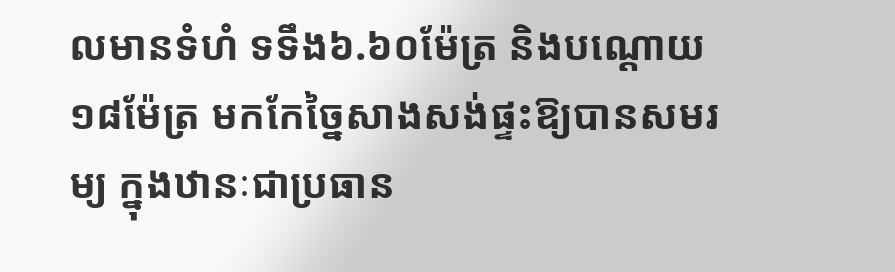លមានទំហំ ទទឹង៦.៦០ម៉ែត្រ និងបណ្ដោយ១៨ម៉ែត្រ មកកែច្នៃសាងសង់ផ្ទះឱ្យបានសមរម្យ ក្នុងឋានៈជាប្រធាន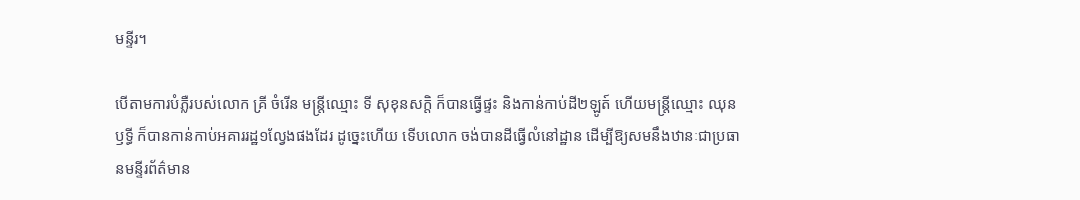មន្ទីរ។

បើតាមការបំភ្លឺរបស់លោក គ្រី ចំរើន មន្រ្តីឈ្មោះ ទី សុខុនសក្តិ ក៏បានធ្វើផ្ទះ និងកាន់កាប់ដី២ឡូត៍ ហើយមន្រ្តីឈ្មោះ ឈុន ឫទ្ធី ក៏បានកាន់កាប់អគាររដ្ឋ១ល្វែងផងដែរ ដូច្នេះហើយ ទើបលោក ចង់បានដីធ្វើលំនៅដ្ឋាន ដើម្បីឱ្យសមនឹងឋានៈជាប្រធានមន្ទីរព័ត៌មាន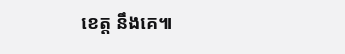ខេត្ត នឹងគេ៕